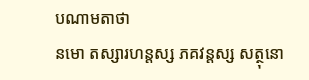បណាមតាថា
នមោ តស្សារហន្តស្ស ភគវន្តស្ស សត្ថុនោ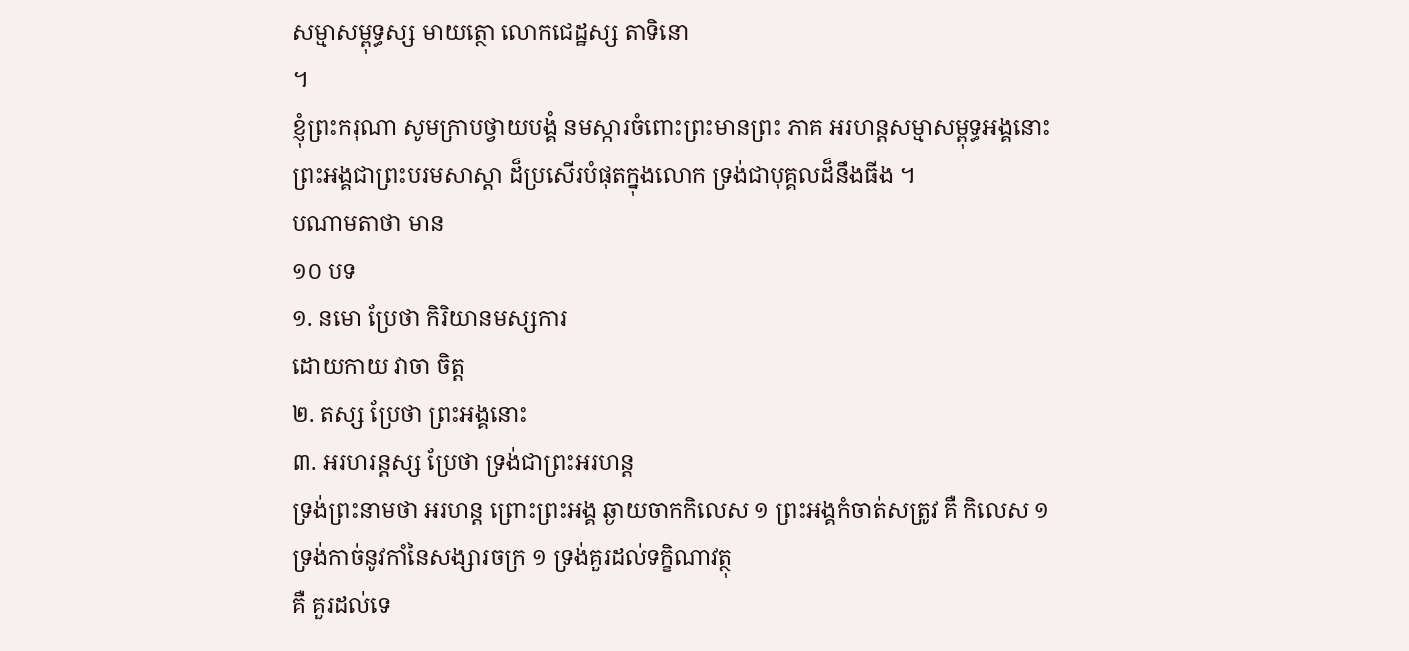សម្មាសម្ពុទ្ធស្ស មាយត្ថោ លោកជេដ្ឋស្ស តាទិនោ
។
ខ្ញុំព្រះករុណា សូមក្រាបថ្វាយបង្គំ នមស្ការចំពោះព្រះមានព្រះ ភាគ អរហន្តសម្មាសម្ពុទ្ធអង្គនោះ
ព្រះអង្គជាព្រះបរមសាស្តា ដ៏ប្រសើរបំផុតក្នុងលោក ទ្រង់ជាបុគ្គលដ៏នឹងធីង ។
បណាមតាថា មាន
១០ បទ
១. នមោ ប្រែថា កិរិយានមស្សការ
ដោយកាយ វាចា ចិត្ត
២. តស្ស ប្រែថា ព្រះអង្គនោះ
៣. អរហរន្តស្ស ប្រែថា ទ្រង់ជាព្រះអរហន្ត
ទ្រង់ព្រះនាមថា អរហន្ត ព្រោះព្រះអង្គ ឆ្ងាយចាកកិលេស ១ ព្រះអង្គកំចាត់សត្រូវ គឺ កិលេស ១
ទ្រង់កាច់នូវកាំនៃសង្សារចក្រ ១ ទ្រង់គួរដល់ទក្ខិណាវត្ថុ
គឺ គួរដល់ទេ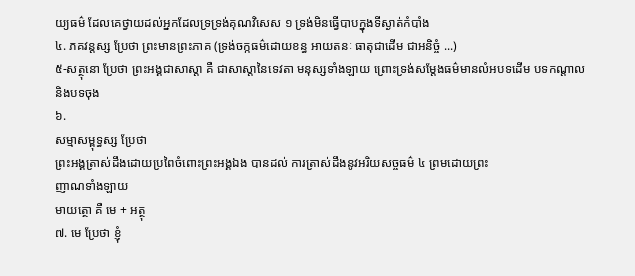យ្យធម៌ ដែលគេថ្វាយដល់អ្នកដែលទ្រទ្រង់គុណវិសេស ១ ទ្រង់មិនធ្វើបាបក្នុងទីស្ងាត់កំបាំង
៤. ភគវន្តស្ស ប្រែថា ព្រះមានព្រះភាគ (ទ្រង់ចក្កធម៌ដោយខន្ធ អាយតនៈ ធាតុជាដើម ជាអនិច្ចំ ...)
៥-សត្ថុនោ ប្រែថា ព្រះអង្គជាសាស្តា គឺ ជាសាស្តានៃទេវតា មនុស្សទាំងឡាយ ព្រោះទ្រង់សម្តែងធម៌មានលំអបទដើម បទកណ្តាល
និងបទចុង
៦.
សម្មាសម្ពុទ្ធស្ស ប្រែថា
ព្រះអង្គត្រាស់ដឹងដោយប្រពៃចំពោះព្រះអង្គឯង បានដល់ ការត្រាស់ដឹងនូវអរិយសច្ចធម៌ ៤ ព្រមដោយព្រះ
ញាណទាំងឡាយ
មាយត្ថោ គឺ មេ + អត្ថុ
៧. មេ ប្រែថា ខ្ញុំ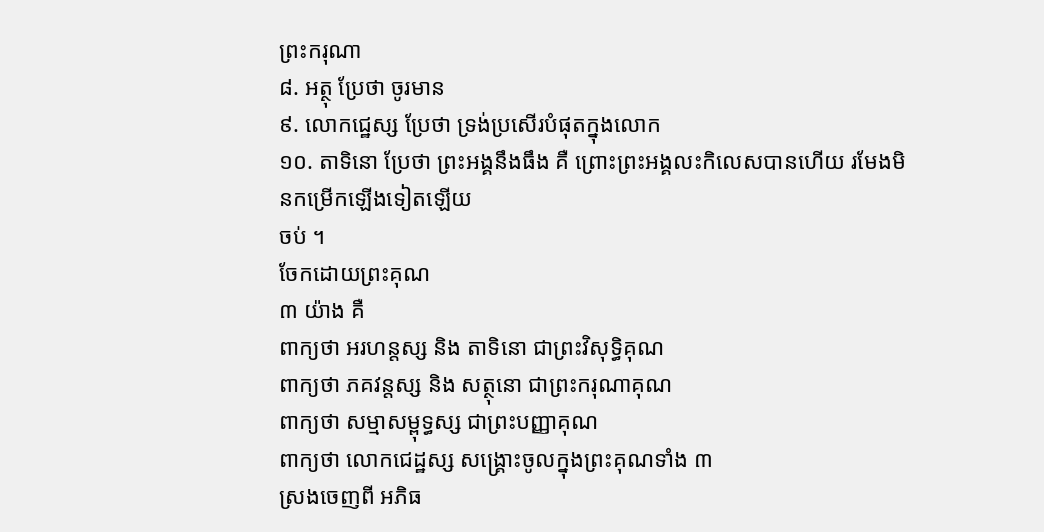ព្រះករុណា
៨. អត្ថុ ប្រែថា ចូរមាន
៩. លោកជេ្ឋស្ស ប្រែថា ទ្រង់ប្រសើរបំផុតក្នុងលោក
១០. តាទិនោ ប្រែថា ព្រះអង្គនឹងធឹង គឺ ព្រោះព្រះអង្គលះកិលេសបានហើយ រមែងមិនកម្រើកឡើងទៀតឡើយ
ចប់ ។
ចែកដោយព្រះគុណ
៣ យ៉ាង គឺ
ពាក្យថា អរហន្តស្ស និង តាទិនោ ជាព្រះវិសុទ្ធិគុណ
ពាក្យថា ភគវន្តស្ស និង សត្ថុនោ ជាព្រះករុណាគុណ
ពាក្យថា សម្មាសម្ពុទ្ធស្ស ជាព្រះបញ្ញាគុណ
ពាក្យថា លោកជេដ្ឋស្ស សង្គ្រោះចូលក្នុងព្រះគុណទាំង ៣
ស្រងចេញពី អភិធ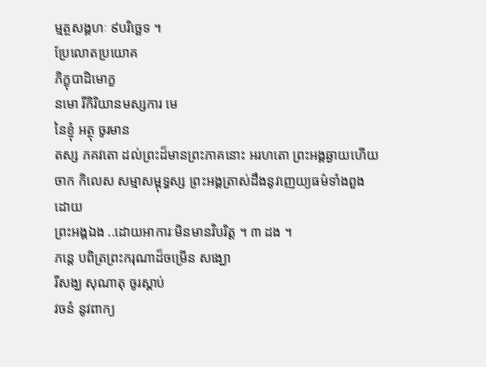ម្មត្ថសង្គហៈ ៩បរិច្ឆេទ ។
ប្រែលោតប្រយោគ
ភិក្ខុបាដិមោក្ខ
នមោ រីកិរិយានមស្សការ មេ
នៃខ្ញុំ អត្ថុ ចូរមាន
តស្ស ភគវតោ ដល់ព្រះដ៏មានព្រះភាគនោះ អរហតោ ព្រះអង្គឆ្ងាយហើយ ចាក កិលេស សម្មាសម្ពុទ្ធស្ស ព្រះអង្គត្រាស់ដឹងនូវញេយ្យធម៌ទាំងពួងដោយ
ព្រះអង្គឯង ..ដោយអាការៈមិនមានវិបរិត្ត ។ ៣ ដង ។
ភន្តេ បពិត្រព្រះករុណាដ៏ចម្រើន សង្ឃោ
រីសង្ឃ សុណាតុ ចូរស្គាប់
វចនំ នូវពាក្យ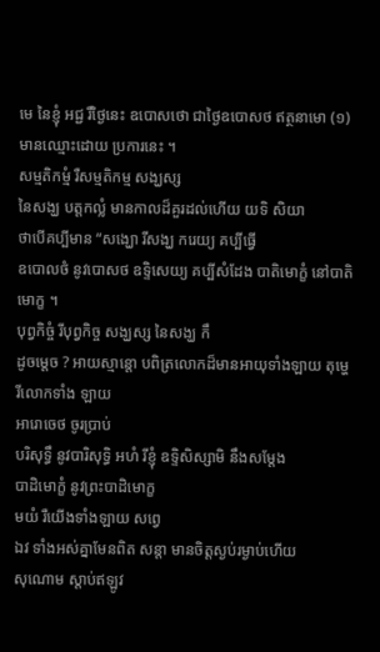មេ នៃខ្ញុំ អជ្ជ រឺថ្ងៃនេះ ឧបោសថោ ជាថ្ងៃឧបោសថ ឥត្ថនាមោ (១) មានឈ្មោះដោយ ប្រការនេះ ។
សម្មតិកម្មំ រឺសម្មតិកម្ម សង្ឃស្ស
នៃសង្ឃ បត្តកលំ្ល មានកាលដ៏គួរដល់ហើយ យទិ សិយា
ថាបើគប្បីមាន “សង្ឃោ រីសង្ឃ ករេយ្យ គប្បីធ្វើ
ឧបោលថំ នូវបោសថ ឧទ្ទិសេយ្យ គប្បីសំដែង បាតិមោក្ខំ នៅបាតិមោក្ខ ។
បុព្វកិច្ចំ រីបុព្វកិច្ច សង្ឃស្ស នៃសង្ឃ កឹ
ដូចម្តេច ? អាយស្មាន្តោ បពិត្រលោកដ៏មានអាយុទាំងឡាយ តុម្ហេ រីលោកទាំង ឡាយ
អារោចេថ ចូរប្រាប់
បរិសុទ្ធឹ នូវបារិសុទ្ធិ អហំ រីខ្ញុំ ឧទ្ទិសិស្សាមិ នឹងសម្ដែង
បាដិមោក្ខំ នូវព្រះបាដិមោក្ខ
មយំ រឺយើងទាំងឡាយ សព្វេ
ឯវ ទាំងអស់គ្នាមែនពិត សន្តា មានចិត្តស្ងប់រម្ងាប់ហើយ
សុណោម ស្ដាប់ឥឡូវ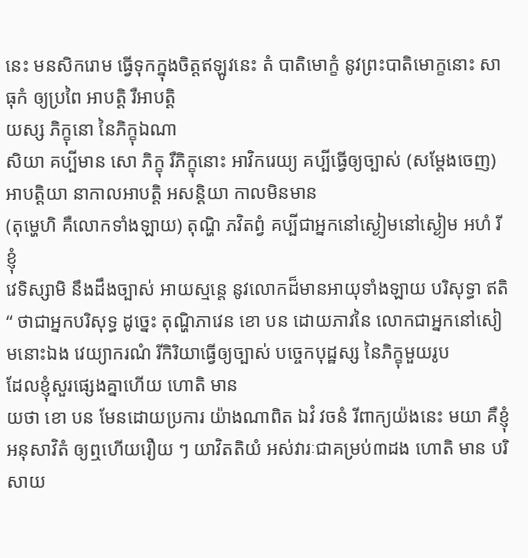នេះ មនសិករោម ធ្វើទុកក្នុងចិត្តឥឡូវនេះ តំ បាតិមោក្ខំ នូវព្រះបាតិមោក្ខនោះ សាធុកំ ឲ្យប្រពៃ អាបត្តិ រឺអាបត្តិ
យស្ស ភិក្ខុនោ នៃភិក្ខុឯណា
សិយា គប្បីមាន សោ ភិក្ខុ រឺភិក្ខុនោះ អាវិករេយ្យ គប្បីធ្វើឲ្យច្បាស់ (សម្ដែងចេញ)
អាបត្តិយា នាកាលអាបត្តិ អសន្តិយា កាលមិនមាន
(តុម្ហេហិ គឺលោកទាំងឡាយ) តុណ្ហិ ភវិតព្វំ គប្បីជាអ្នកនៅស្ងៀមនៅស្ងៀម អហំ រីខ្ញុំ
វេទិស្សាមិ នឹងដឹងច្បាស់ អាយស្មន្តេ នូវលោកដ៏មានអាយុទាំងឡាយ បរិសុទ្ធា ឥតិ “ ថាជាអ្នកបរិសុទ្ធ ដូច្នេះ តុណ្ហិភាវេន ខោ បន ដោយភាវនៃ លោកជាអ្នកនៅសៀមនោះឯង វេយ្យាករណំ រីកិរិយាធ្វើឲ្យច្បាស់ បច្ចេកបុដ្ឋស្ស នៃភិក្ខុមួយរូប
ដែលខ្ញុំសួរផ្សេងគ្នាហើយ ហោតិ មាន
យថា ខោ បន មែនដោយប្រការ យ៉ាងណាពិត ឯវំ វចនំ រីពាក្យយ៉ងនេះ មយា គឺខ្ញុំ អនុសាវិតំ ឲ្យឮហើយរឿយ ៗ យាវិតតិយំ អស់វារៈជាគម្រប់៣ដង ហោតិ មាន បរិសាយ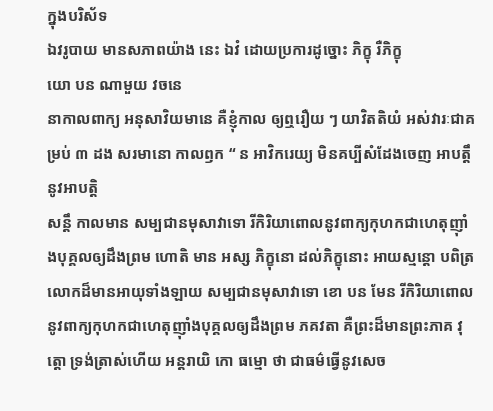ក្នុងបរិស័ទ
ឯវរូបាយ មានសភាពយ៉ាង នេះ ឯវំ ដោយប្រការដូច្នោះ ភិក្ខុ រឺភិក្ខុ
យោ បន ណាមួយ វចនេ
នាកាលពាក្យ អនុសាវិយមានេ គឺខ្ញុំកាល ឲ្យឮរឿយ ៗ យាវិតតិយំ អស់វារៈជាគម្រប់ ៣ ដង សរមានោ កាលឭក “ ន អាវិករេយ្យ មិនគប្បីសំដែងចេញ អាបត្តឹ នូវអាបត្តិ
សន្តឹ កាលមាន សម្បជានមុសាវាទោ រីកិរិយាពោលនូវពាក្យកុហកជាហេតុញ៉ាំងបុគ្គលឲ្យដឹងព្រម ហោតិ មាន អស្ស ភិក្ខុនោ ដល់ភិក្ខុនោះ អាយស្មន្តោ បពិត្រលោកដ៏មានអាយុទាំងឡាយ សម្បជានមុសាវាទោ ខោ បន មែន រីកិរិយាពោលនូវពាក្យកុហកជាហេតុញ៉ាំងបុគ្គលឲ្យដឹងព្រម ភគវតា គឺព្រះដ៏មានព្រះភាគ វុត្តោ ទ្រង់ត្រាស់ហើយ អន្តរាយិ កោ ធម្មោ ថា ជាធម៌ធ្វើនូវសេច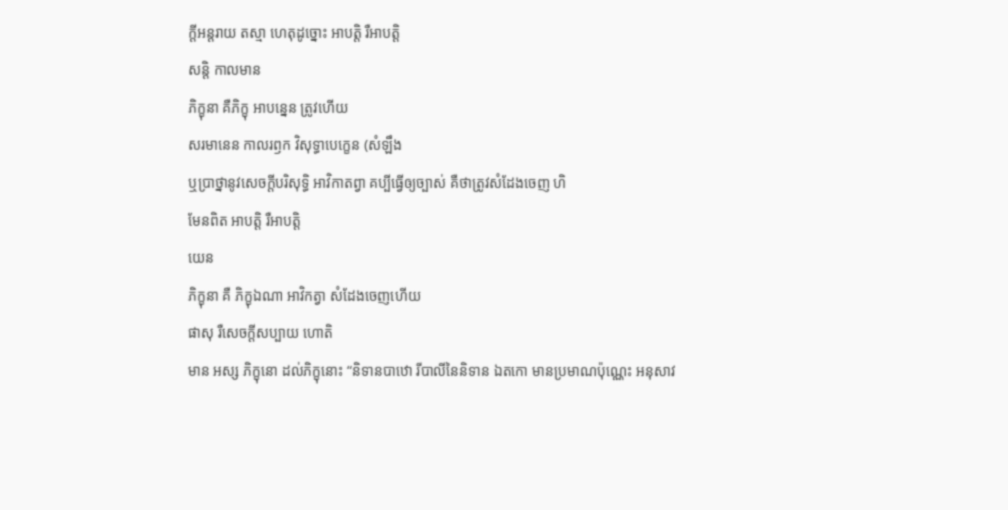ក្តីអន្តរាយ តស្មា ហេតុដូច្នោះ អាបត្តិ រឺអាបត្តិ
សន្តិ កាលមាន
ភិក្ខុនា គឺភិក្ខុ អាបន្នេន ត្រូវហើយ
សរមានេន កាលរឭក វិសុទ្ធាបេក្ខេន (សំឡឹង
ឬប្រាថ្នានូវសេចក្តីបរិសុទ្ធិ អាវិកាតព្វា គប្បីធ្វើឲ្យច្បាស់ គឺថាត្រូវសំដែងចេញ ហិ
មែនពិត អាបត្តិ រឺអាបត្តិ
យេន
ភិក្ខុនា គឺ ភិក្ខុឯណា អាវិកត្វា សំដែងចេញហើយ
ផាសុ រឺសេចក្តីសប្បាយ ហោតិ
មាន អស្ស ភិក្ខុនោ ដល់ភិក្ខុនោះ “និទានបាឋោ រីបាលីនៃនិទាន ឯតកោ មានប្រមាណប៉ុណ្ណេះ អនុសាវ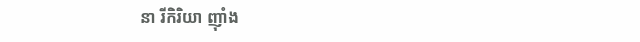នា រីកិរិយា ញ៉ាំង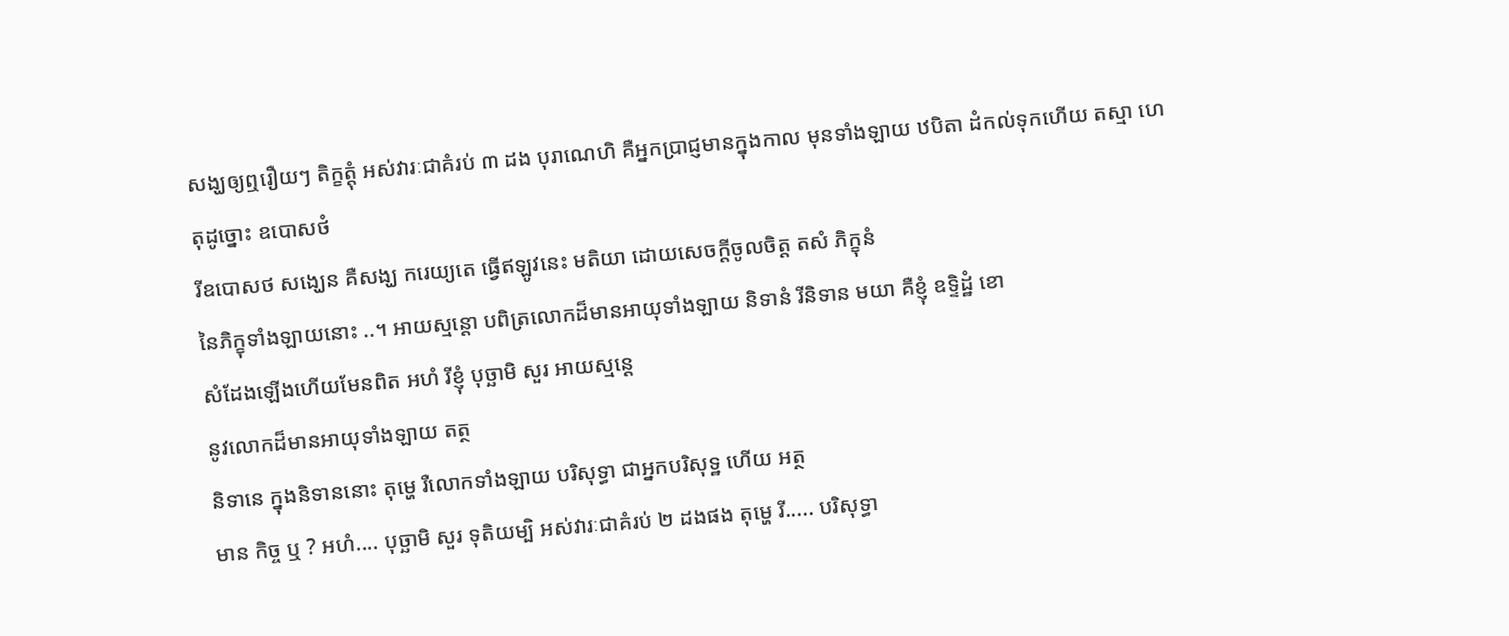សង្ឃឲ្យឮរឿយៗ តិក្ខត្តុំ អស់វារៈជាគំរប់ ៣ ដង បុរាណេហិ គឺអ្នកបា្រជ្ញមានក្នុងកាល មុនទាំងឡាយ ឋបិតា ដំកល់ទុកហើយ តស្មា ហេតុដូច្នោះ ឧបោសថំ
រីឧបោសថ សង្ឃេន គឺសង្ឃ ករេយ្យតេ ធ្វើឥឡូវនេះ មតិយា ដោយសេចក្តីចូលចិត្ត តសំ ភិក្ខុនំ
នៃភិក្ខុទាំងឡាយនោះ ..។ អាយស្មន្តោ បពិត្រលោកដ៏មានអាយុទាំងឡាយ និទានំ រីនិទាន មយា គឺខ្ញុំ ឧទ្ទិដ្ឋំ ខោ
សំដែងឡើងហើយមែនពិត អហំ រីខ្ញុំ បុច្ឆាមិ សួរ អាយស្មន្តេ
នូវលោកដ៏មានអាយុទាំងឡាយ តត្ថ
និទានេ ក្នុងនិទាននោះ តុម្ហេ រឺលោកទាំងឡាយ បរិសុទ្ធា ជាអ្នកបរិសុទ្ឋ ហើយ អត្ថ
មាន កិច្ច ឬ ? អហំ.... បុច្ឆាមិ សួរ ទុតិយម្បិ អស់វារៈជាគំរប់ ២ ដងផង តុម្ហេ រី..... បរិសុទ្ធា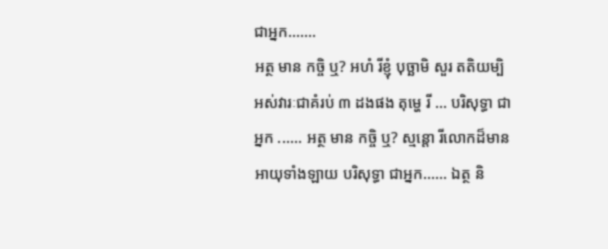ជាអ្នក.......
អត្ថ មាន កច្ចិ ឬ? អហំ រីខ្ញុំ បុច្ឆាមិ សួរ តតិយម្បិ អស់វារៈជាគំរប់ ៣ ដងផង តុម្ហេ រី ... បរិសុទ្ធា ជាអ្នក ...... អត្ថ មាន កច្ចិ ឬ? ស្មន្តោ រីលោកដ៏មានអាយុទាំងឡាយ បរិសុទ្ធា ជាអ្នក...... ឯត្ថ និ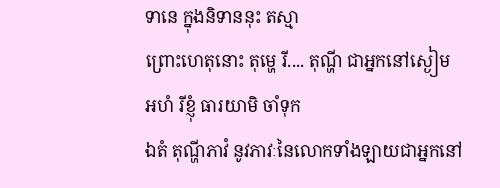ទានេ ក្នុងនិទាននុះ តស្មា
ព្រោះហេតុនោះ តុម្ហេ រី.... តុណ្ហី ជាអ្នកនៅស្ងៀម
អហំ រីខ្ញុំ ធារយាមិ ចាំទុក
ឯតំ តុណ្ហីភាវំ នូវភាវៈនៃលោកទាំងឡាយជាអ្នកនៅ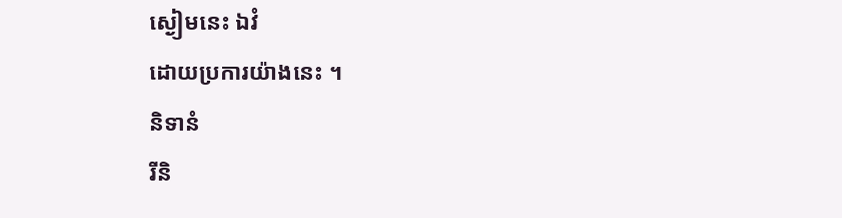ស្ងៀមនេះ ឯវំ
ដោយប្រការយ៉ាងនេះ ។
និទានំ
រីនិ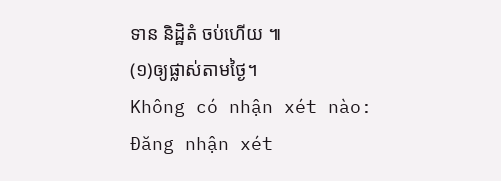ទាន និដ្ឋិតំ ចប់ហើយ ៕
(១)ឲ្យផ្លាស់តាមថ្ងៃ។
Không có nhận xét nào:
Đăng nhận xét